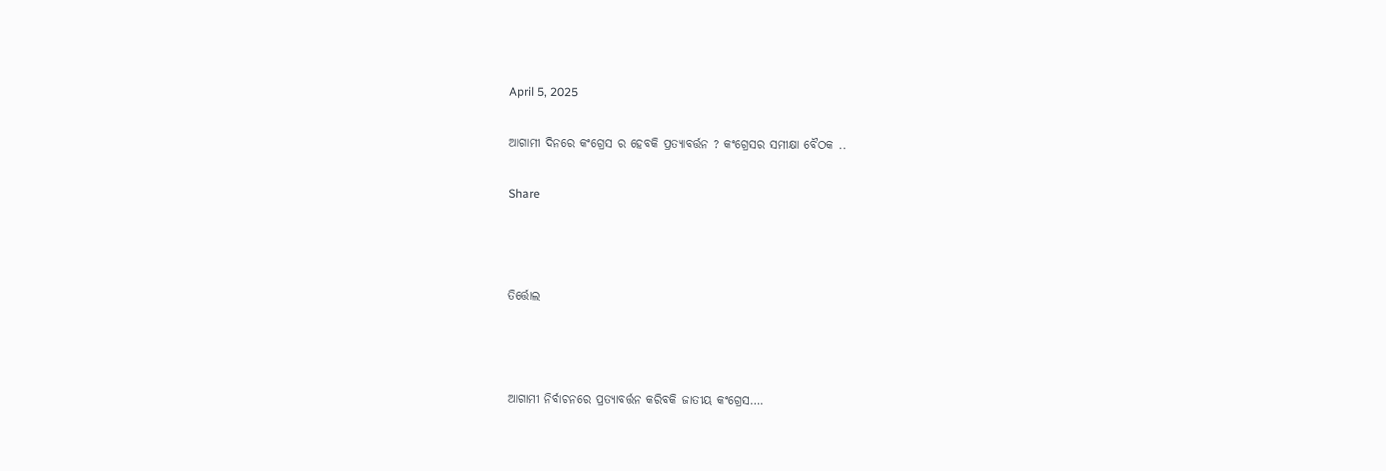April 5, 2025

ଆଗାମୀ ଦିନରେ କଂଗ୍ରେସ ର ହେବକି ପ୍ରତ୍ୟାବର୍ତ୍ତନ ? କଂଗ୍ରେସର ସମୀକ୍ଷା ବୈଠକ ..

Share



ତିର୍ତ୍ତୋଲ



ଆଗାମୀ ନିର୍ବାଚନରେ ପ୍ରତ୍ୟାବର୍ତ୍ତନ କରିବକି ଜାତୀୟ କଂଗ୍ରେସ….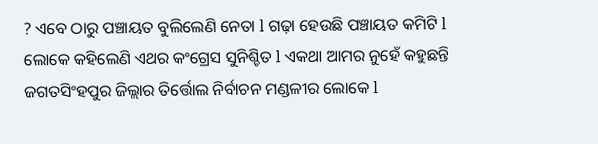? ଏବେ ଠାରୁ ପଞ୍ଚାୟତ ବୁଲିଲେଣି ନେତା l ଗଢ଼ା ହେଉଛି ପଞ୍ଚାୟତ କମିଟି l ଲୋକେ କହିଲେଣି ଏଥର କଂଗ୍ରେସ ସୁନିଶ୍ଚିତ l ଏକଥା ଆମର ନୁହେଁ କହୁଛନ୍ତି ଜଗତସିଂହପୁର ଜିଲ୍ଲାର ତିର୍ତ୍ତୋଲ ନିର୍ବାଚନ ମଣ୍ଡଳୀର ଲୋକେ l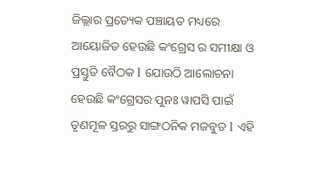ଜିଲ୍ଲାର ପ୍ରତ୍ୟେକ ପଞ୍ଚାୟତ ମଧ୍ୟରେ ଆୟୋଜିତ ହେଉଛି କଂଗ୍ରେସ ର ସମୀକ୍ଷା ଓ ପ୍ରସ୍ତୁତି ବୈଠକ l ଯୋଉଠି ଆଲୋଚନା ହେଉଛି କଂଗ୍ରେସର ପୁନଃ ୱାପସି ପାଇଁ ତୃଣମୂଳ ସ୍ତରରୁ ସାଙ୍ଗଠନିକ ମଜବୁତ l ଏହି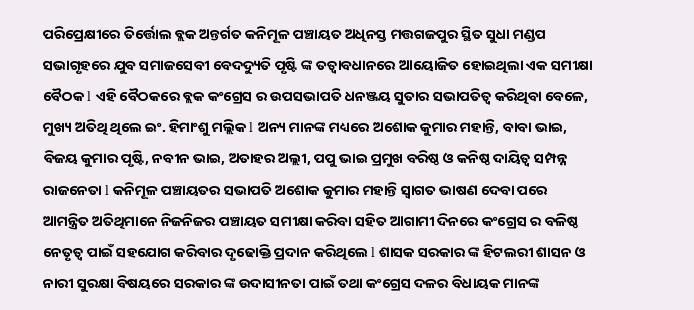ପରିପ୍ରେକ୍ଷୀରେ ତିର୍ତ୍ତୋଲ ବ୍ଲକ ଅନ୍ତର୍ଗତ କନିମୂଳ ପଞ୍ଚାୟତ ଅଧିନସ୍ତ ମତ୍ତଗଜପୁର ସ୍ଥିତ ସୁଧା ମଣ୍ଡପ ସଭାଗୃହରେ ଯୁବ ସମାଜସେବୀ ବେଦଦ୍ୟୁତି ପୃଷ୍ଟି ଙ୍କ ତତ୍ୱାବଧାନରେ ଆୟୋଜିତ ହୋଇଥିଲା ଏକ ସମୀକ୍ଷା ବୈଠକ l ଏହି ବୈଠକରେ ବ୍ଲକ କଂଗ୍ରେସ ର ଉପସଭାପତି ଧନଞ୍ଜୟ ସୁତାର ସଭାପତିତ୍ୱ କରିଥିବା ବେଳେ, ମୁଖ୍ୟ ଅତିଥି ଥିଲେ ଇଂ. ହିମାଂଶୁ ମଲ୍ଲିକ l ଅନ୍ୟ ମାନଙ୍କ ମଧ୍ୟରେ ଅଶୋକ କୁମାର ମହାନ୍ତି, ବାବା ଭାଇ, ବିଜୟ କୁମାର ପୃଷ୍ଟି, ନବୀନ ଭାଇ, ଅତାହର ଅଲ୍ଲୀ, ପପୁ ଭାଇ ପ୍ରମୁଖ ବରିଷ୍ଠ ଓ କନିଷ୍ଠ ଦାୟିତ୍ୱ ସମ୍ପନ୍ନ ରାଜନେତା l କନିମୂଳ ପଞ୍ଚାୟତର ସଭାପତି ଅଶୋକ କୁମାର ମହାନ୍ତି ସ୍ୱାଗତ ଭାଷଣ ଦେବା ପରେ ଆମନ୍ତ୍ରିତ ଅତିଥିମାନେ ନିଜନିଜର ପଞ୍ଚାୟତ ସମୀକ୍ଷା କରିବା ସହିତ ଆଗାମୀ ଦିନରେ କଂଗ୍ରେସ ର ବଳିଷ୍ଠ ନେତୃତ୍ୱ ପାଇଁ ସହଯୋଗ କରିବାର ଦୃଢୋକ୍ତି ପ୍ରଦାନ କରିଥିଲେ l ଶାସକ ସରକାର ଙ୍କ ହିଟଲରୀ ଶାସନ ଓ ନାରୀ ସୁରକ୍ଷା ବିଷୟରେ ସରକାର ଙ୍କ ଉଦାସୀନତା ପାଇଁ ତଥା କଂଗ୍ରେସ ଦଳର ବିଧାୟକ ମାନଙ୍କ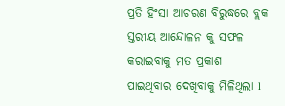ପ୍ରତି ହିଂସା ଆଚରଣ ବିରୁଦ୍ଧରେ ବ୍ଲକ ସ୍ତରୀୟ ଆନ୍ଦୋଳନ କୁ ସଫଳ କରାଇବାକୁ ମତ ପ୍ରକାଶ ପାଇଥିବାର ଦେଖିବାକୁ ମିଳିଥିଲା l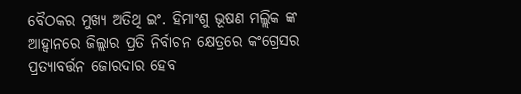ବୈଠକର ମୁଖ୍ୟ ଅତିଥି ଇଂ. ହିମାଂଶୁ ଭୂଷଣ ମଲ୍ଲିକ ଙ୍କ ଆହ୍ୱାନରେ ଜିଲ୍ଲାର ପ୍ରତି ନିର୍ବାଚନ କ୍ଷେତ୍ରରେ କଂଗ୍ରେସର ପ୍ରତ୍ୟାବର୍ତ୍ତନ ଜୋରଦାର ହେବ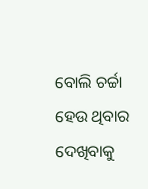ବୋଲି ଚର୍ଚ୍ଚା ହେଉ ଥିବାର ଦେଖିବାକୁ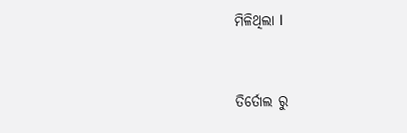ମିଳିଥିଲା l



ତିର୍ତୋଲ ରୁ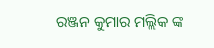ରଞ୍ଜନ କୁମାର ମଲ୍ଲିକ ଙ୍କ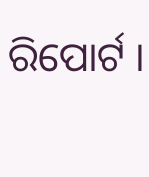ରିପୋର୍ଟ ।